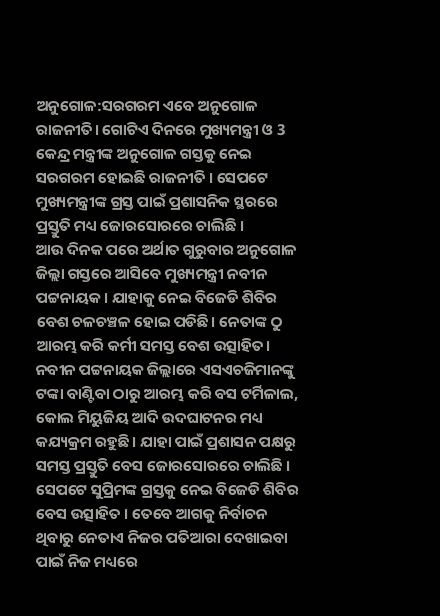ଅନୁଗୋଳ:ସରଗରମ ଏବେ ଅନୁଗୋଳ ରାଜନୀତି। ଗୋଟିଏ ଦିନରେ ମୁଖ୍ୟମନ୍ତ୍ରୀ ଓ 3 କେନ୍ଦ୍ର ମନ୍ତ୍ରୀଙ୍କ ଅନୁଗୋଳ ଗସ୍ତକୁ ନେଇ ସରଗରମ ହୋଇଛି ରାଜନୀତି । ସେପଟେ ମୁଖ୍ୟମନ୍ତ୍ରୀଙ୍କ ଗ୍ରସ୍ତ ପାଇଁ ପ୍ରଶାସନିକ ସ୍ଥରରେ ପ୍ରସ୍ତୁତି ମଧ୍ୟ ଜୋରସୋରରେ ଚାଲିଛି ।
ଆଉ ଦିନକ ପରେ ଅର୍ଥାତ ଗୁରୁବାର ଅନୁଗୋଳ ଜିଲ୍ଲା ଗସ୍ତରେ ଆସିବେ ମୁଖ୍ୟମନ୍ତ୍ରୀ ନବୀନ ପଟ୍ଟନାୟକ । ଯାହାକୁ ନେଇ ବିଜେଡି ଶିବିର ବେଶ ଚଳଚଞ୍ଚଳ ହୋଇ ପଡିଛି। ନେତାଙ୍କ ଠୁ ଆରମ୍ଭ କରି କର୍ମୀ ସମସ୍ତ ବେଶ ଉତ୍ସାହିତ। ନବୀନ ପଟ୍ଟନାୟକ ଜିଲ୍ଲାରେ ଏସଏଚଜିମାନଙ୍କୁ ଟଙ୍କା ବାଣ୍ଟିବା ଠାରୁ ଆରମ୍ଭ କରି ବସ ଟର୍ମିଳାଲ, କୋଲ ମିୟୁଜିୟ ଆଦି ଉଦଘାଟନର ମଧ୍ୟ କଯ୍ୟକ୍ରମ ରହୁଛି । ଯାହା ପାଇଁ ପ୍ରଶାସନ ପକ୍ଷରୁ ସମସ୍ତ ପ୍ରସ୍ତୁତି ବେସ ଜୋରସୋରରେ ଚାଲିଛି । ସେପଟେ ସୁପ୍ରିମଙ୍କ ଗ୍ରସ୍ତକୁ ନେଇ ବିଜେଡି ଶିବିର ବେସ ଉତ୍ସାହିତ । ତେବେ ଆଗକୁ ନିର୍ବାଚନ ଥିବାରୁ ନେତାଏ ନିଜର ପତିଆରା ଦେଖାଇବା ପାଇଁ ନିଜ ମଧ୍ୟରେ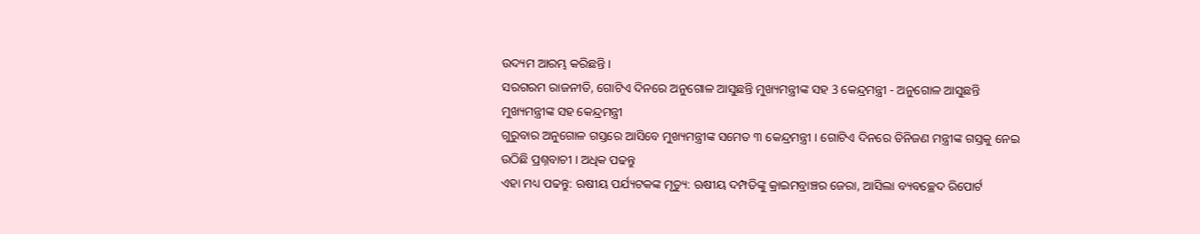ଉଦ୍ୟମ ଆରମ୍ଭ କରିଛନ୍ତି ।
ସରଗରମ ରାଜନୀତି, ଗୋଟିଏ ଦିନରେ ଅନୁଗୋଳ ଆସୁଛନ୍ତି ମୁଖ୍ୟମନ୍ତ୍ରୀଙ୍କ ସହ 3 କେନ୍ଦ୍ରମନ୍ତ୍ରୀ - ଅନୁଗୋଳ ଆସୁଛନ୍ତି ମୁଖ୍ୟମନ୍ତ୍ରୀଙ୍କ ସହ କେନ୍ଦ୍ରମନ୍ତ୍ରୀ
ଗୁରୁବାର ଅନୁଗୋଳ ଗସ୍ତରେ ଆସିବେ ମୁଖ୍ୟମନ୍ତ୍ରୀଙ୍କ ସମେତ ୩ କେନ୍ଦ୍ରମନ୍ତ୍ରୀ । ଗୋଟିଏ ଦିନରେ ତିନିଜଣ ମନ୍ତ୍ରୀଙ୍କ ଗସ୍ତକୁ ନେଇ ଉଠିଛି ପ୍ରଶ୍ନବାଚୀ । ଅଧିକ ପଢନ୍ତୁ
ଏହା ମଧ୍ୟ ପଢନ୍ତୁ: ଋଷୀୟ ପର୍ଯ୍ୟଟକଙ୍କ ମୃତ୍ୟୁ: ଋଷୀୟ ଦମ୍ପତିଙ୍କୁ କ୍ରାଇମବ୍ରାଞ୍ଚର ଜେରା, ଆସିଲା ବ୍ୟବଚ୍ଛେଦ ରିପୋର୍ଟ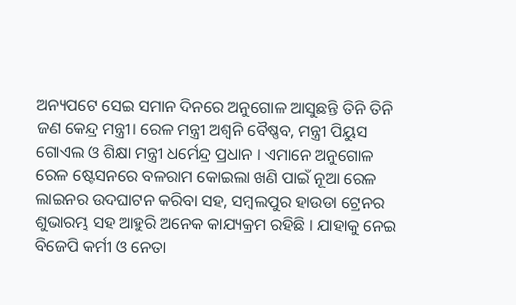ଅନ୍ୟପଟେ ସେଇ ସମାନ ଦିନରେ ଅନୁଗୋଳ ଆସୁଛନ୍ତି ତିନି ତିନି ଜଣ କେନ୍ଦ୍ର ମନ୍ତ୍ରୀ। ରେଳ ମନ୍ତ୍ରୀ ଅଶ୍ୱନି ବୈଷ୍ଣବ, ମନ୍ତ୍ରୀ ପିୟୁସ ଗୋଏଲ ଓ ଶିକ୍ଷା ମନ୍ତ୍ରୀ ଧର୍ମେନ୍ଦ୍ର ପ୍ରଧାନ । ଏମାନେ ଅନୁଗୋଳ ରେଳ ଷ୍ଟେସନରେ ବଳରାମ କୋଇଲା ଖଣି ପାଇଁ ନୂଆ ରେଳ ଲାଇନର ଉଦଘାଟନ କରିବା ସହ, ସମ୍ବଲପୁର ହାଉଡା ଟ୍ରେନର ଶୁଭାରମ୍ଭ ସହ ଆହୁରି ଅନେକ କାଯ୍ୟକ୍ରମ ରହିଛି । ଯାହାକୁ ନେଇ ବିଜେପି କର୍ମୀ ଓ ନେତା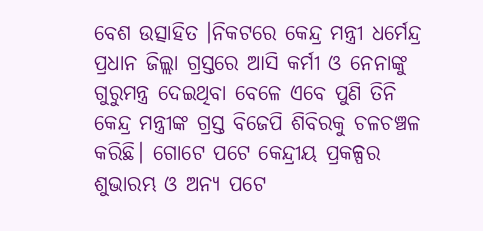ବେଶ ଉତ୍ସାହିତ ।ନିକଟରେ କେନ୍ଦ୍ର ମନ୍ତ୍ରୀ ଧର୍ମେନ୍ଦ୍ର ପ୍ରଧାନ ଜିଲ୍ଲା ଗ୍ରସ୍ତରେ ଆସି କର୍ମୀ ଓ ନେନାଙ୍କୁ ଗୁରୁମନ୍ତ୍ର ଦେଇଥିବା ବେଳେ ଏବେ ପୁଣି ତିନି କେନ୍ଦ୍ର ମନ୍ତ୍ରୀଙ୍କ ଗ୍ରସ୍ତ ବିଜେପି ଶିବିରକୁ ଚଳଚଞ୍ଚଳ କରିଛି। ଗୋଟେ ପଟେ କେନ୍ଦ୍ରୀୟ ପ୍ରକଳ୍ପର ଶୁଭାରମ୍ଭ ଓ ଅନ୍ୟ ପଟେ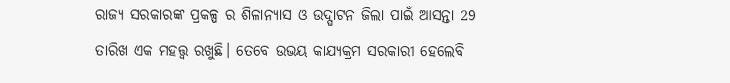ରାଜ୍ୟ ସରକାରଙ୍କ ପ୍ରକଳ୍ପ ର ଶିଳାନ୍ୟାସ ଓ ଉଦ୍ଘାଟନ ଜିଲା ପାଇଁ ଆସନ୍ତା 29 ତାରିଖ ଏକ ମହତ୍ତ୍ୱ ରଖୁଛି। ତେବେ ଉଭୟ କାଯ୍ୟକ୍ରମ ସରକାରୀ ହେଲେବି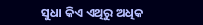ସୁଧା କିଏ ଏଥିରୁ ଅଧିକ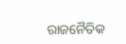ରାଜନୈତିକ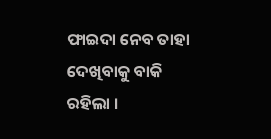ଫାଇଦା ନେବ ତାହା ଦେଖିବାକୁ ବାକି ରହିଲା ।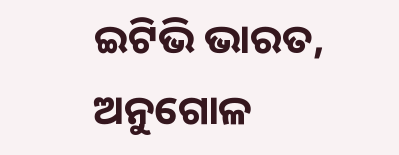ଇଟିଭି ଭାରତ, ଅନୁଗୋଳ